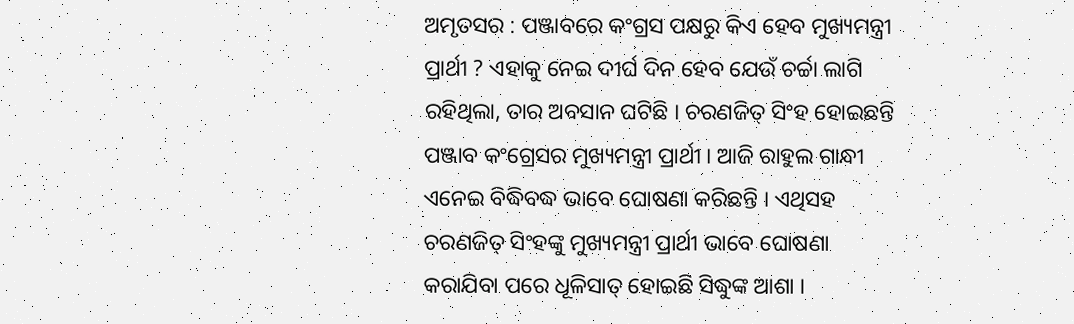ଅମୃତସର : ପଞ୍ଜାବରେ କଂଗ୍ରସ ପକ୍ଷରୁ କିଏ ହେବ ମୁଖ୍ୟମନ୍ତ୍ରୀ ପ୍ରାର୍ଥୀ ? ଏହାକୁ ନେଇ ଦୀର୍ଘ ଦିନ ହେବ ଯେଉଁ ଚର୍ଚ୍ଚା ଲାଗି ରହିଥିଲା, ତାର ଅବସାନ ଘଟିଛି । ଚରଣଜିତ୍ ସିଂହ ହୋଇଛନ୍ତି ପଞ୍ଜାବ କଂଗ୍ରେସର ମୁଖ୍ୟମନ୍ତ୍ରୀ ପ୍ରାର୍ଥୀ । ଆଜି ରାହୁଲ ଗାନ୍ଧୀ ଏନେଇ ବିଦ୍ଧିବଦ୍ଧ ଭାବେ ଘୋଷଣା କରିଛନ୍ତି । ଏଥିସହ ଚରଣଜିତ୍ ସିଂହଙ୍କୁ ମୁଖ୍ୟମନ୍ତ୍ରୀ ପ୍ରାର୍ଥୀ ଭାବେ ଘୋଷଣା କରାଯିବା ପରେ ଧୂଳିସାତ୍ ହୋଇଛି ସିଦ୍ଧୁଙ୍କ ଆଶା ।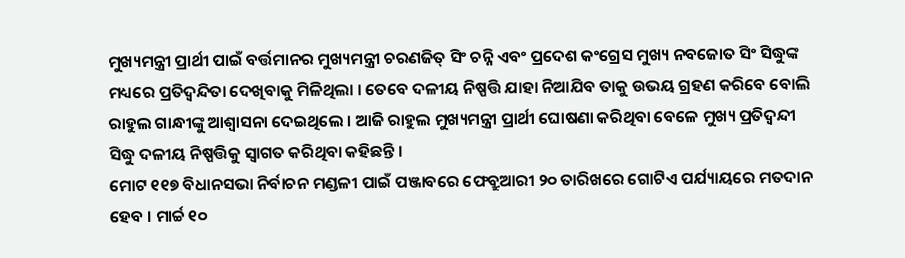ମୁଖ୍ୟମନ୍ତ୍ରୀ ପ୍ରାର୍ଥୀ ପାଇଁ ବର୍ତ୍ତମାନର ମୁଖ୍ୟମନ୍ତ୍ରୀ ଚରଣଜିତ୍ ସିଂ ଚନ୍ନି ଏବଂ ପ୍ରଦେଶ କଂଗ୍ରେସ ମୁଖ୍ୟ ନବଜୋତ ସିଂ ସିଦ୍ଧୁଙ୍କ ମଧ୍ୟରେ ପ୍ରତିଦ୍ବନ୍ଦିତା ଦେଖିବାକୁ ମିଳିଥିଲା । ତେବେ ଦଳୀୟ ନିଷ୍ପତ୍ତି ଯାହା ନିଆଯିବ ତାକୁ ଉଭୟ ଗ୍ରହଣ କରିବେ ବୋଲି ରାହୁଲ ଗାନ୍ଧୀଙ୍କୁ ଆଶ୍ବାସନା ଦେଇଥିଲେ । ଆଜି ରାହୁଲ ମୁଖ୍ୟମନ୍ତ୍ରୀ ପ୍ରାର୍ଥୀ ଘୋଷଣା କରିଥିବା ବେଳେ ମୁଖ୍ୟ ପ୍ରତିଦ୍ବନ୍ଦୀ ସିଦ୍ଧୁ ଦଳୀୟ ନିଷ୍ପତ୍ତିକୁ ସ୍ବାଗତ କରିଥିବା କହିଛନ୍ତି ।
ମୋଟ ୧୧୭ ବିଧାନସଭା ନିର୍ବାଚନ ମଣ୍ଡଳୀ ପାଇଁ ପଞ୍ଜାବରେ ଫେବ୍ରୁଆରୀ ୨୦ ତାରିଖରେ ଗୋଟିଏ ପର୍ଯ୍ୟାୟରେ ମତଦାନ ହେବ । ମାର୍ଚ୍ଚ ୧୦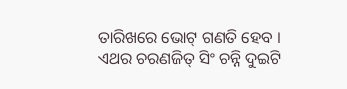ତାରିଖରେ ଭୋଟ୍ ଗଣତି ହେବ । ଏଥର ଚରଣଜିତ୍ ସିଂ ଚନ୍ନି ଦୁଇଟି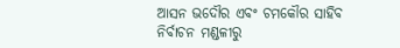ଆସନ ଭଦୌର ଏବଂ ଚମକୌର ସାହିବ ନିର୍ବାଚନ ମଣ୍ଡଳୀରୁ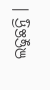ଲଢୁଛନ୍ତି ।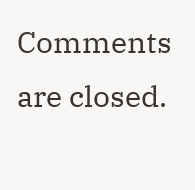Comments are closed.